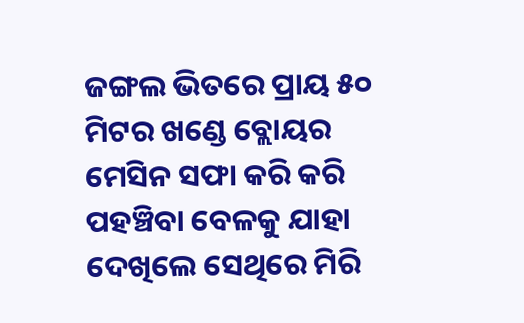ଜଙ୍ଗଲ ଭିତରେ ପ୍ରାୟ ୫୦ ମିଟର ଖଣ୍ଡେ ବ୍ଲୋୟର ମେସିନ ସଫା କରି କରି ପହଞ୍ଚିବା ବେଳକୁ ଯାହା ଦେଖିଲେ ସେଥିରେ ମିରି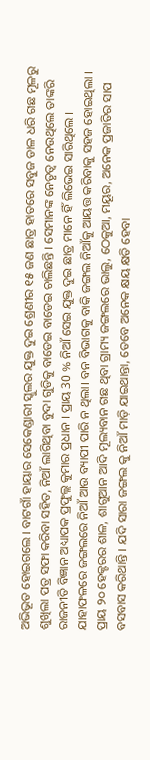ଅଭିଭୂତ ହୋଇଗଲେ । ବାଟଗାଁ ହାୟାର ସେକେଣ୍ଡାରୀ ସ୍କୁଲର ଯୁକ୍ତ ଦୁଇ ଶ୍ରେଣୀର ୧୫ ଜଣ ଛାତ୍ର ହାତରେ ସବୁଜ ଡାଳ ଧରି ଗଛ ମୂଳରୁ ଶୁଖିଲା ପତ୍ର ସଫା କରିବା ସହିତ, ନିଆଁ ଲାଗିଥିବା ବୁଦା ଗୁଡିକୁ ବାଡେଇ ବାଡେଇ ଚାଲିଛନ୍ତି । ସେମାନଙ୍କ ନେତୃତ୍ୱ ନେଉଥିଲେ ତାଙ୍କରି ରାଜନୀତି ବିଜ୍ଞାନ ଅଧ୍ୟାପକ ପ୍ରଫୁଲ୍ଲ କୁମାର ପ୍ରଧାନ । ପ୍ରାୟ 30 % ନିଆଁ ସେଇ ଯୁକ୍ତ ଦୁଇ ଛାତ୍ର ମାନେ ହିଁ ଲିଭେଇ ସାରିଥିଲେ । ଯାହାଫଳରେ ଜଙ୍ଗଲରେ ନିଆଁ ଆଉ ବ୍ୟାପୀ ପାରି ନ ଥିଲା। ବନ ବିଭାଗକୁ ବାକି ଜଙ୍ଗଲ ନିଆଁକୁ ଆୟତ୍ତ କରିବାକୁ ସହଜ ହୋଇଥିଲା ।
ପ୍ରାୟ ୨୦ ହେକ୍ଟରର ଶାଳ, ଶାଗୁଆନ ଆଦି ମୂଲ୍ୟବାନ ଗଛ ଥିବା ଗ୍ରାମ୍ୟ ଜଙ୍ଗଲରେ ଭାଲୁ, ଠେକୁଆ, ମୟୂର, ଅନେକ ପ୍ରଜାତିର ସାପ ବସବାସ କରିଥାନ୍ତି । ଯଦି ସାରା ଜଙ୍ଗଲ କୁ ନିଆଁ ମାଡ଼ି ଯାଇଥାନ୍ତା, ତେବେ ଅନେକ କ୍ଷୟ କ୍ଷତି ହେବା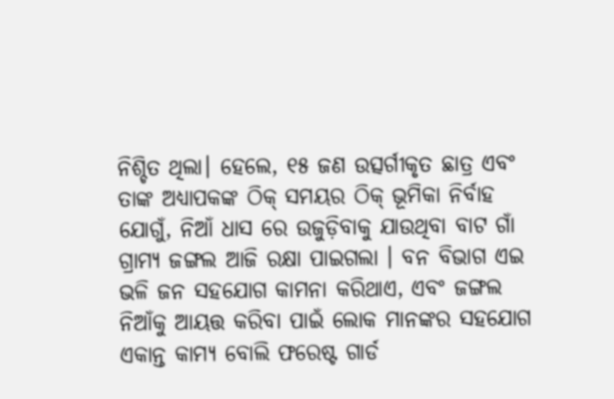ନିଶ୍ଚିତ ଥିଲା। ହେଲେ, ୧୫ ଜଣ ଉତ୍ସର୍ଗୀକୃତ ଛାତ୍ର ଏବଂ ତାଙ୍କ ଅଧ୍ୟାପକଙ୍କ ଠିକ୍ ସମୟର ଠିକ୍ ଭୂମିକା ନିର୍ବାହ ଯୋଗୁଁ, ନିଆଁ ଧାସ ରେ ଉଜୁଡ଼ିବାକୁ ଯାଉଥିବା ବାଟ ଗାଁ ଗ୍ରାମ୍ୟ ଜଙ୍ଗଲ ଆଜି ରକ୍ଷା ପାଇଗଲା । ବନ ବିଭାଗ ଏଇ ଭଳି ଜନ ସହଯୋଗ କାମନା କରିଥାଏ, ଏବଂ ଜଙ୍ଗଲ ନିଆଁକୁ ଆୟତ୍ତ କରିବା ପାଇଁ ଲୋକ ମାନଙ୍କର ସହଯୋଗ ଏକାନ୍ତ କାମ୍ୟ ବୋଲି ଫରେଷ୍ଟ ଗାର୍ଡ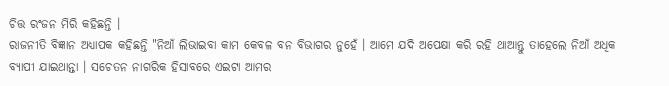ଚିତ୍ତ ରଂଜନ ମିରି କହିଛନ୍ତି ।
ରାଜନୀତି ବିଜ୍ଞାନ ଅଧ୍ୟାପକ କହିଛନ୍ତି "ନିଆଁ ଲିଭାଇବା କାମ କେବଳ ବନ ବିଭାଗର ନୁହେଁ । ଆମେ ଯଦି ଅପେକ୍ଷା କରି ରହି ଥାଆନ୍ତୁ ତାହେଲେ ନିଆଁ ଅଧିକ ବ୍ୟାପୀ ଯାଇଥାନ୍ତା । ସଚେତନ ନାଗରିକ ହିସାବରେ ଏଇଟା ଆମର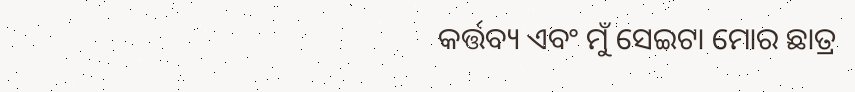କର୍ତ୍ତବ୍ୟ ଏବଂ ମୁଁ ସେଇଟା ମୋର ଛାତ୍ର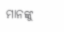ମାନଙ୍କୁ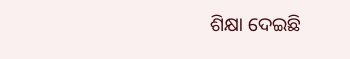ଶିକ୍ଷା ଦେଇଛି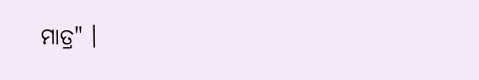ମାତ୍ର" ।